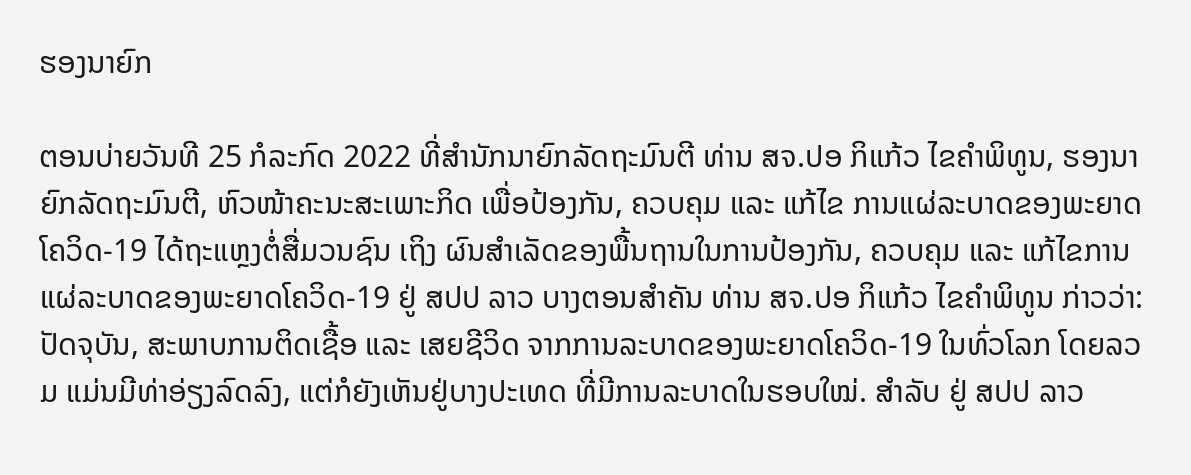ຮອງນາຍົກ

ຕອນບ່າຍວັນທີ 25 ກໍລະກົດ 2022 ທີ່ສໍານັກນາຍົກລັດຖະມົນຕີ ທ່ານ ສຈ.ປອ ກິແກ້ວ ໄຂຄຳພິທູນ, ຮອງນາຍົກລັດຖະມົນຕີ, ຫົວໜ້າຄະນະສະເພາະກິດ ເພື່ອປ້ອງກັນ, ຄວບຄຸມ ແລະ ແກ້ໄຂ ການແຜ່ລະບາດຂອງພະຍາດໂຄວິດ-19 ໄດ້ຖະແຫຼງຕໍ່ສື່ມວນຊົນ ເຖິງ ຜົນສໍາເລັດຂອງພື້ນຖານໃນການປ້ອງກັນ, ຄວບຄຸມ ແລະ ແກ້ໄຂການແຜ່ລະບາດຂອງພະຍາດໂຄວິດ-19 ຢູ່ ສປປ ລາວ ບາງຕອນສໍາຄັນ ທ່ານ ສຈ.ປອ ກິແກ້ວ ໄຂຄຳພິທູນ ກ່າວວ່າ: ປັດຈຸບັນ, ສະພາບການຕິດເຊື້ອ ແລະ ເສຍຊີວິດ ຈາກການລະບາດຂອງພະຍາດໂຄວິດ-19 ໃນທົ່ວໂລກ ໂດຍລວມ ແມ່ນມີທ່າອ່ຽງລົດລົງ, ແຕ່ກໍຍັງເຫັນຢູ່ບາງປະເທດ ທີ່ມີການລະບາດໃນຮອບໃໝ່. ສໍາລັບ ຢູ່ ສປປ ລາວ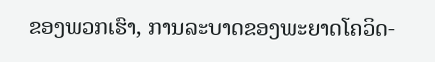ຂອງພວກເຮົາ, ການລະບາດຂອງພະຍາດໂຄວິດ-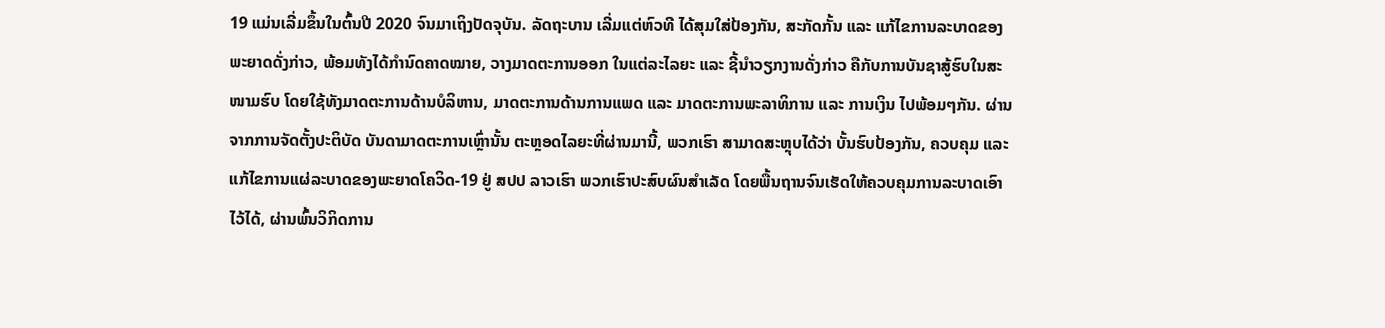19 ແມ່ນເລີ່ມຂຶ້ນໃນຕົ້ນປີ 2020 ຈົນມາເຖິງປັດຈຸບັນ. ລັດຖະບານ ເລີ່ມແຕ່ຫົວທີ ໄດ້ສຸມໃສ່ປ້ອງກັນ, ສະກັດກັ້ນ ແລະ ແກ້ໄຂການລະບາດຂອງພະຍາດດັ່ງກ່າວ, ພ້ອມທັງໄດ້ກຳນົດຄາດໝາຍ, ວາງມາດຕະການອອກ ໃນແຕ່ລະໄລຍະ ແລະ ຊີ້ນຳວຽກງານດັ່ງກ່າວ ຄືກັບການບັນຊາສູ້ຮົບໃນສະໜາມຮົບ ໂດຍໃຊ້ທັງມາດຕະການດ້ານບໍລິຫານ, ມາດຕະການດ້ານການແພດ ແລະ ມາດຕະການພະລາທິການ ແລະ ການເງິນ ໄປພ້ອມໆກັນ. ຜ່ານຈາກການຈັດຕັ້ງປະຕິບັດ ບັນດາມາດຕະການເຫຼົ່ານັ້ນ ຕະຫຼອດໄລຍະທີ່ຜ່ານມານີ້, ພວກເຮົາ ສາມາດສະຫຼຸບໄດ້ວ່າ ບັ້ນຮົບປ້ອງກັນ, ຄວບຄຸມ ແລະ ແກ້ໄຂການແຜ່ລະບາດຂອງພະຍາດໂຄວິດ-19 ຢູ່ ສປປ ລາວເຮົາ ພວກເຮົາປະສົບຜົນສໍາເລັດ ໂດຍພື້ນຖານຈົນເຮັດໃຫ້ຄວບຄຸມການລະບາດເອົາໄວ້ໄດ້, ຜ່ານພົ້ນວິກິດການ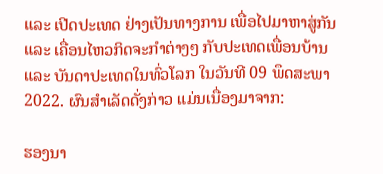ແລະ ເປີດປະເທດ ຢ່າງເປັນທາງການ ເພື່ອໄປມາຫາສູ່ກັນ ແລະ ເຄື່ອນໄຫວກິດຈະກຳຕ່າງໆ ກັບປະເທດເພື່ອນບ້ານ ແລະ ບັນດາປະເທດໃນທົ່ວໂລກ ໃນວັນທີ 09 ພຶດສະພາ 2022. ຜົນສຳເລັດດັ່ງກ່າວ ແມ່ນເນື່ອງມາຈາກ:

ຮອງນາ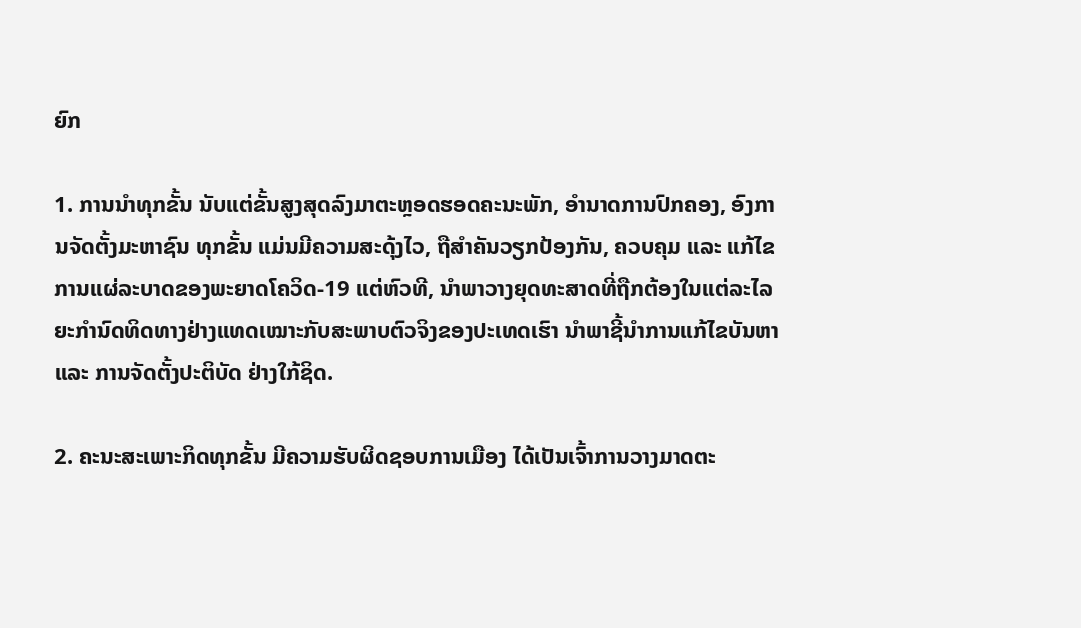ຍົກ

1. ການນຳທຸກຂັ້ນ ນັບແຕ່ຂັ້ນສູງສຸດລົງມາຕະຫຼອດຮອດຄະນະພັກ, ອຳນາດການປົກຄອງ, ອົງການຈັດຕັ້ງມະຫາຊົນ ທຸກຂັ້ນ ແມ່ນມີຄວາມສະດຸ້ງໄວ, ຖືສຳຄັນວຽກປ້ອງກັນ, ຄວບຄຸມ ແລະ ແກ້ໄຂການແຜ່ລະບາດຂອງພະຍາດໂຄວິດ-19 ແຕ່ຫົວທີ, ນຳພາວາງຍຸດທະສາດທີ່ຖືກຕ້ອງໃນແຕ່ລະໄລຍະກຳນົດທິດທາງຢ່າງແທດເໝາະກັບສະພາບຕົວຈິງຂອງປະເທດເຮົາ ນຳພາຊີ້ນຳການແກ້ໄຂບັນຫາ ແລະ ການຈັດຕັ້ງປະຕິບັດ ຢ່າງໃກ້ຊິດ.

2. ຄະນະສະເພາະກິດທຸກຂັ້ນ ມີຄວາມຮັບຜິດຊອບການເມືອງ ໄດ້ເປັນເຈົ້າການວາງມາດຕະ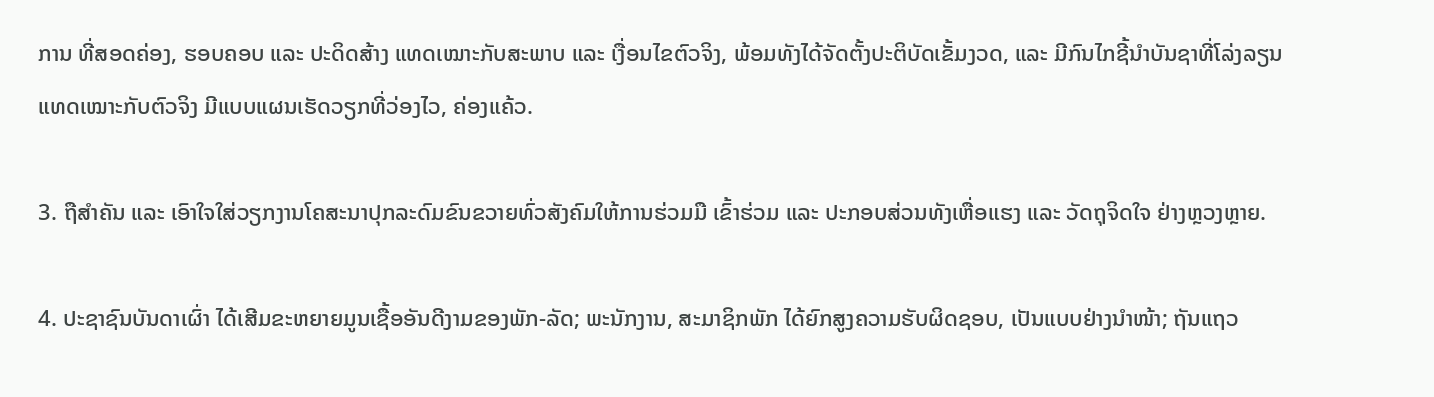ການ ທີ່ສອດຄ່ອງ, ຮອບຄອບ ແລະ ປະດິດສ້າງ ແທດເໝາະກັບສະພາບ ແລະ ເງື່ອນໄຂຕົວຈິງ, ພ້ອມທັງໄດ້ຈັດຕັ້ງປະຕິບັດເຂັ້ມງວດ, ແລະ ມີກົນໄກຊີ້ນຳບັນຊາທີ່ໂລ່ງລຽນ ແທດເໝາະກັບຕົວຈິງ ມີແບບແຜນເຮັດວຽກທີ່ວ່ອງໄວ, ຄ່ອງແຄ້ວ.

3. ຖືສຳຄັນ ແລະ ເອົາໃຈໃສ່ວຽກງານໂຄສະນາປຸກລະດົມຂົນຂວາຍທົ່ວສັງຄົມໃຫ້ການຮ່ວມມື ເຂົ້າຮ່ວມ ແລະ ປະກອບສ່ວນທັງເຫື່ອແຮງ ແລະ ວັດຖຸຈິດໃຈ ຢ່າງຫຼວງຫຼາຍ.

4. ປະຊາຊົນບັນດາເຜົ່າ ໄດ້ເສີມຂະຫຍາຍມູນເຊື້ອອັນດີງາມຂອງພັກ-ລັດ; ພະນັກງານ, ສະມາຊິກພັກ ໄດ້ຍົກສູງຄວາມຮັບຜິດຊອບ, ເປັນແບບຢ່າງນໍາໜ້າ; ຖັນແຖວ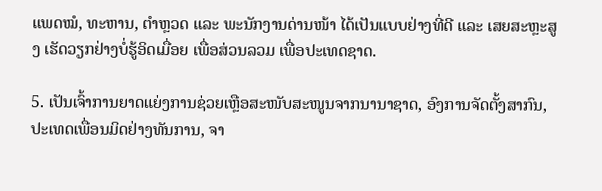ແພດໝໍ, ທະຫານ, ຕໍາຫຼວດ ແລະ ພະນັກງານດ່ານໜ້າ ໄດ້ເປັນແບບຢ່າງທີ່ດີ ແລະ ເສຍສະຫຼະສູງ ເຮັດວຽກຢ່າງບໍ່ຮູ້ອິດເມື່ອຍ ເພື່ອສ່ວນລວມ ເພື່ອປະເທດຊາດ.

5. ເປັນເຈົ້າການຍາດແຍ່ງການຊ່ວຍເຫຼືອສະໜັບສະໜູນຈາກນານາຊາດ, ອົງການຈັດຕັ້ງສາກົນ, ປະເທດເພື່ອນມິດຢ່າງທັນການ, ຈາ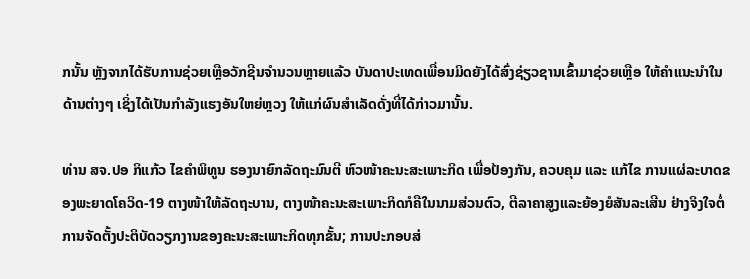ກນັ້ນ ຫຼັງຈາກໄດ້ຮັບການຊ່ວຍເຫຼືອວັກຊີນຈໍານວນຫຼາຍແລ້ວ ບັນດາປະເທດເພື່ອນມິດຍັງໄດ້ສົ່ງຊ່ຽວຊານເຂົ້າມາຊ່ວຍເຫຼືອ ໃຫ້ຄໍາແນະນໍາໃນດ້ານຕ່າງໆ ເຊິ່ງໄດ້ເປັນກຳລັງແຮງອັນໃຫຍ່ຫຼວງ ໃຫ້ແກ່ຜົນສໍາເລັດດັ່ງທີ່ໄດ້ກ່າວມານັ້ນ.

ທ່ານ ສຈ.ປອ ກິແກ້ວ ໄຂຄຳພິທູນ ຮອງນາຍົກລັດຖະມົນຕີ ຫົວໜ້າຄະນະສະເພາະກິດ ເພື່ອປ້ອງກັນ, ຄວບຄຸມ ແລະ ແກ້ໄຂ ການແຜ່ລະບາດຂອງພະຍາດໂຄວິດ-19 ຕາງໜ້າໃຫ້ລັດຖະບານ, ຕາງໜ້າຄະນະສະເພາະກິດກໍຄືໃນນາມສ່ວນຕົວ, ຕີລາຄາສູງແລະຍ້ອງຍໍສັນລະເສີນ ຢ່າງຈິງໃຈຕໍ່ການຈັດຕັ້ງປະຕິບັດວຽກງານຂອງຄະນະສະເພາະກິດທຸກຂັ້ນ; ການປະກອບສ່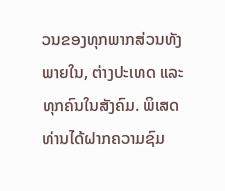ວນຂອງທຸກພາກສ່ວນທັງພາຍໃນ, ຕ່າງປະເທດ ແລະ ທຸກຄົນໃນສັງຄົມ. ພິເສດ ທ່ານໄດ້ຝາກຄວາມຊົມ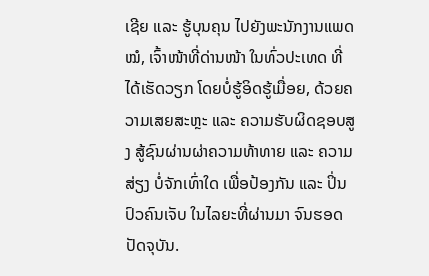ເຊີຍ ແລະ ຮູ້ບຸນຄຸນ ໄປຍັງພະນັກງານແພດໝໍ, ເຈົ້າໜ້າທີ່ດ່ານໜ້າ ໃນທົ່ວປະເທດ ທີ່ໄດ້ເຮັດວຽກ ໂດຍບໍ່ຮູ້ອິດຮູ້ເມື່ອຍ, ດ້ວຍຄວາມເສຍສະຫຼະ ແລະ ຄວາມຮັບຜິດຊອບສູງ ສູ້ຊົນຜ່ານຜ່າຄວາມທ້າທາຍ ແລະ ຄວາມສ່ຽງ ບໍ່ຈັກເທົ່າໃດ ເພື່ອປ້ອງກັນ ແລະ ປິ່ນປົວຄົນເຈັບ ໃນໄລຍະທີ່ຜ່ານມາ ຈົນຮອດປັດຈຸບັນ.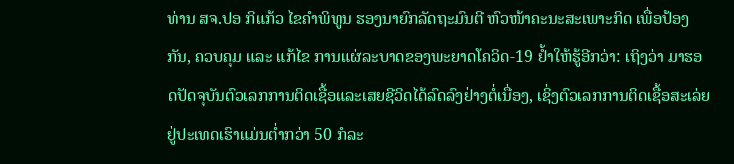ທ່ານ ສຈ.ປອ ກິແກ້ວ ໄຂຄຳພິທູນ ຮອງນາຍົກລັດຖະມົນຕີ ຫົວໜ້າຄະນະສະເພາະກິດ ເພື່ອປ້ອງກັນ, ຄວບຄຸມ ແລະ ແກ້ໄຂ ການແຜ່ລະບາດຂອງພະຍາດໂຄວິດ-19 ຢໍ້າໃຫ້ຮູ້ອີກວ່າ: ເຖິງວ່າ ມາຮອດປັດຈຸບັນຕົວເລກການຕິດເຊື້ອແລະເສຍຊີວິດໄດ້ລົດລົງຢ່າງຕໍ່ເນື່ອງ, ເຊິ່ງຕົວເລກການຕິດເຊື້ອສະເລ່ຍຢູ່ປະເທດເຮົາແມ່ນຕໍ່າກວ່າ 50 ກໍລະ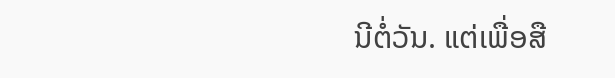ນີຕໍ່ວັນ. ແຕ່ເພື່ອສື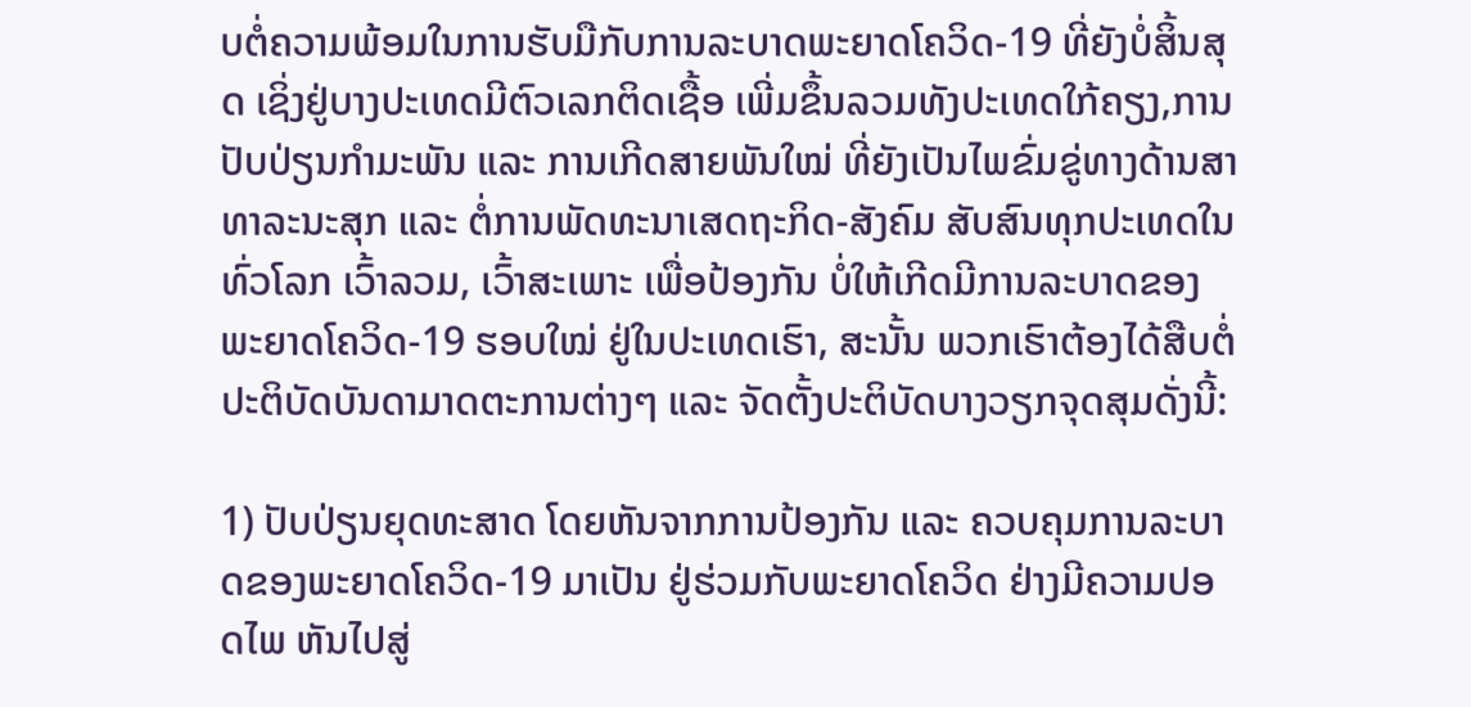ບຕໍ່ຄວາມພ້ອມໃນການຮັບມືກັບການລະບາດພະຍາດໂຄວິດ-19 ທີ່ຍັງບໍ່ສິ້ນສຸດ ເຊິ່ງຢູ່ບາງປະເທດມີຕົວເລກຕິດເຊື້ອ ເພີ່ມຂຶ້ນລວມທັງປະເທດໃກ້ຄຽງ,ການປັບປ່ຽນກຳມະພັນ ແລະ ການເກີດສາຍພັນໃໝ່ ທີ່ຍັງເປັນໄພຂົ່ມຂູ່ທາງດ້ານສາທາລະນະສຸກ ແລະ ຕໍ່ການພັດທະນາເສດຖະກິດ-ສັງຄົມ ສັບສົນທຸກປະເທດໃນທົ່ວໂລກ ເວົ້າລວມ, ເວົ້າສະເພາະ ເພື່ອປ້ອງກັນ ບໍ່ໃຫ້ເກີດມີການລະບາດຂອງພະຍາດໂຄວິດ-19 ຮອບໃໝ່ ຢູ່ໃນປະເທດເຮົາ, ສະນັ້ນ ພວກເຮົາຕ້ອງໄດ້ສືບຕໍ່ປະຕິບັດບັນດາມາດຕະການຕ່າງໆ ແລະ ຈັດຕັ້ງປະຕິບັດບາງວຽກຈຸດສຸມດັ່ງນີ້:

1) ປັບປ່ຽນຍຸດທະສາດ ໂດຍຫັນຈາກການປ້ອງກັນ ແລະ ຄວບຄຸມການລະບາດຂອງພະຍາດໂຄວິດ-19 ມາເປັນ ຢູ່ຮ່ວມກັບພະຍາດໂຄວິດ ຢ່າງມີຄວາມປອດໄພ ຫັນໄປສູ່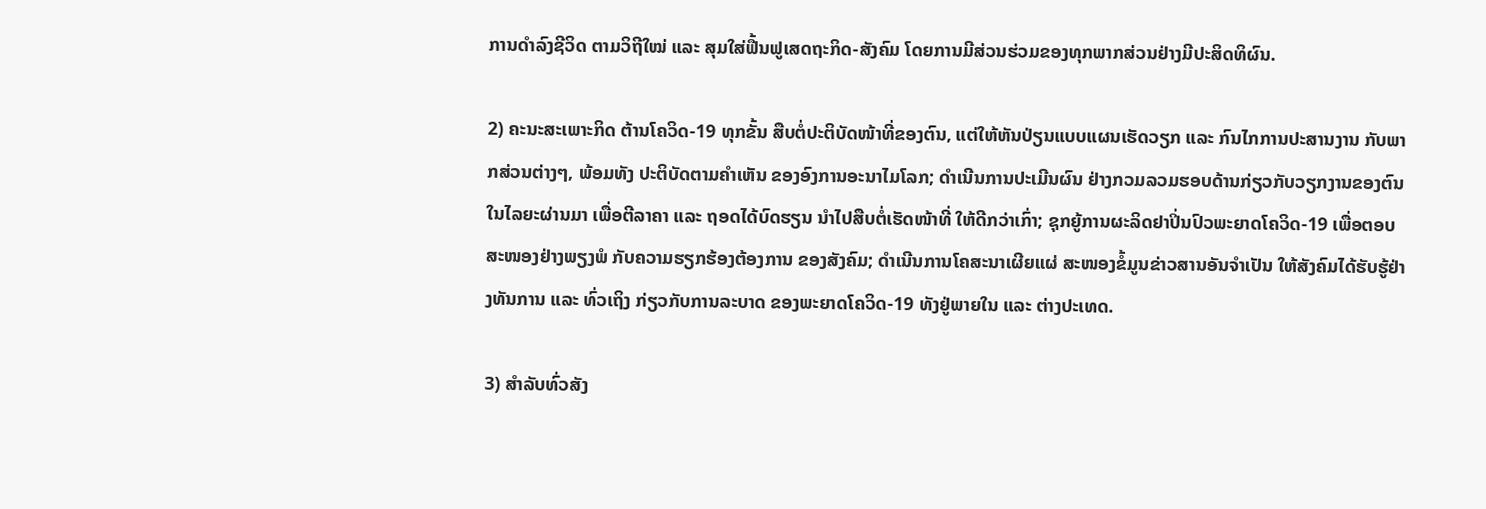ການດຳລົງຊີວິດ ຕາມວິຖີໃໝ່ ແລະ ສຸມໃສ່ຟື້ນຟູເສດຖະກິດ-ສັງຄົມ ໂດຍການມີສ່ວນຮ່ວມຂອງທຸກພາກສ່ວນຢ່າງມີປະສິດທິຜົນ.

2) ຄະນະສະເພາະກິດ ຕ້ານໂຄວິດ-19 ທຸກຂັ້ນ ສືບຕໍ່ປະຕິບັດໜ້າທີ່ຂອງຕົນ, ແຕ່ໃຫ້ຫັນປ່ຽນແບບແຜນເຮັດວຽກ ແລະ ກົນໄກການປະສານງານ ກັບພາກສ່ວນຕ່າງໆ, ພ້ອມທັງ ປະຕິບັດຕາມຄຳເຫັນ ຂອງອົງການອະນາໄມໂລກ; ດຳເນີນການປະເມີນຜົນ ຢ່າງກວມລວມຮອບດ້ານກ່ຽວກັບວຽກງານຂອງຕົນ ໃນໄລຍະຜ່ານມາ ເພື່ອຕີລາຄາ ແລະ ຖອດໄດ້ບົດຮຽນ ນຳໄປສືບຕໍ່ເຮັດໜ້າທີ່ ໃຫ້ດີກວ່າເກົ່າ; ຊຸກຍູ້ການຜະລິດຢາປິ່ນປົວພະຍາດໂຄວິດ-19 ເພື່ອຕອບສະໜອງຢ່າງພຽງພໍ ກັບຄວາມຮຽກຮ້ອງຕ້ອງການ ຂອງສັງຄົມ; ດຳເນີນການໂຄສະນາເຜີຍແຜ່ ສະໜອງຂໍ້ມູນຂ່າວສານອັນຈຳເປັນ ໃຫ້ສັງຄົມໄດ້ຮັບຮູ້ຢ່າງທັນການ ແລະ ທົ່ວເຖິງ ກ່ຽວກັບການລະບາດ ຂອງພະຍາດໂຄວິດ-19 ທັງຢູ່ພາຍໃນ ແລະ ຕ່າງປະເທດ.

3) ສຳລັບທົ່ວສັງ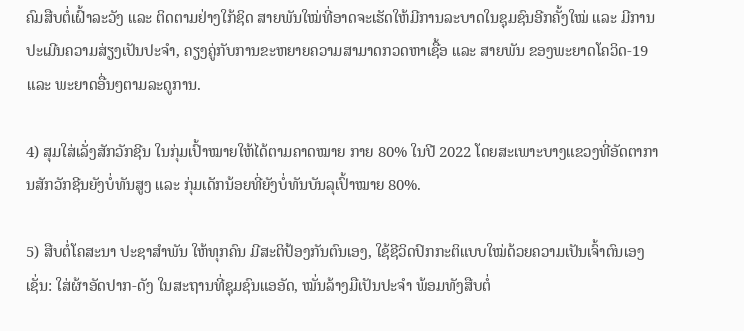ຄົມສືບຕໍ່ເຝົ້າລະວັງ ແລະ ຕິດຕາມຢ່າງໃກ້ຊິດ ສາຍພັນໃໝ່ທີ່ອາດຈະເຮັດໃຫ້ມີການລະບາດໃນຊຸມຊົນອີກຄັ້ງໃໝ່ ແລະ ມີການປະເມີນຄວາມສ່ຽງເປັນປະຈຳ, ຄຽງຄູ່ກັບການຂະຫຍາຍຄວາມສາມາດກວດຫາເຊື້ອ ແລະ ສາຍພັນ ຂອງພະຍາດໂຄວິດ-19 ແລະ ພະຍາດອື່ນໆຕາມລະດູການ.

4) ສຸມໃສ່ເລັ່ງສັກວັກຊີນ ໃນກຸ່ມເປົ້າໝາຍໃຫ້ໄດ້ຕາມຄາດໝາຍ ກາຍ 80% ໃນປີ 2022 ໂດຍສະເພາະບາງແຂວງທີ່ອັດຕາການສັກວັກຊີນຍັງບໍ່ທັນສູງ ແລະ ກຸ່ມເດັກນ້ອຍທີ່ຍັງບໍ່ທັນບັນລຸເປົ້າໝາຍ 80%.

5) ສືບຕໍ່ໂຄສະນາ ປະຊາສຳພັນ ໃຫ້ທຸກຄົນ ມີສະຕິປ້ອງກັນຕົນເອງ, ໃຊ້ຊີວິດປົກກະຕິແບບໃໝ່ດ້ວຍຄວາມເປັນເຈົ້າຕົນເອງ ເຊັ່ນ: ໃສ່ຜ້າອັດປາກ-ດັງ ໃນສະຖານທີ່ຊຸມຊົນແອອັດ, ໝັ່ນລ້າງມືເປັນປະຈຳ ພ້ອມທັງສືບຕໍ່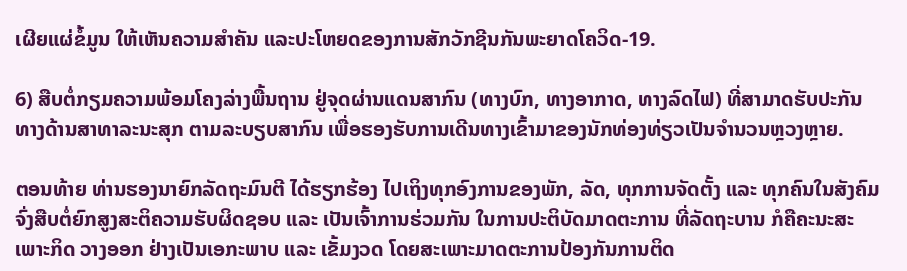ເຜີຍແຜ່ຂໍ້ມູນ ໃຫ້ເຫັນຄວາມສໍາຄັນ ແລະປະໂຫຍດຂອງການສັກວັກຊີນກັນພະຍາດໂຄວິດ-19.

6) ສືບຕໍ່ກຽມຄວາມພ້ອມໂຄງລ່າງພື້ນຖານ ຢູ່ຈຸດຜ່ານແດນສາກົນ (ທາງບົກ, ທາງອາກາດ, ທາງລົດໄຟ) ທີ່ສາມາດຮັບປະກັນທາງດ້ານສາທາລະນະສຸກ ຕາມລະບຽບສາກົນ ເພື່ອຮອງຮັບການເດີນທາງເຂົ້າມາຂອງນັກທ່ອງທ່ຽວເປັນຈຳນວນຫຼວງຫຼາຍ.

ຕອນທ້າຍ ທ່ານຮອງນາຍົກລັດຖະມົນຕີ ໄດ້ຮຽກຮ້ອງ ໄປເຖິງທຸກອົງການຂອງພັກ, ລັດ, ທຸກການຈັດຕັ້ງ ແລະ ທຸກຄົນໃນສັງຄົມ ຈົ່ງສືບຕໍ່ຍົກສູງສະຕິຄວາມຮັບຜິດຊອບ ແລະ ເປັນເຈົ້າການຮ່ວມກັນ ໃນການປະຕິບັດມາດຕະການ ທີ່ລັດຖະບານ ກໍຄືຄະນະສະເພາະກິດ ວາງອອກ ຢ່າງເປັນເອກະພາບ ແລະ ເຂັ້ມງວດ ໂດຍສະເພາະມາດຕະການປ້ອງກັນການຕິດ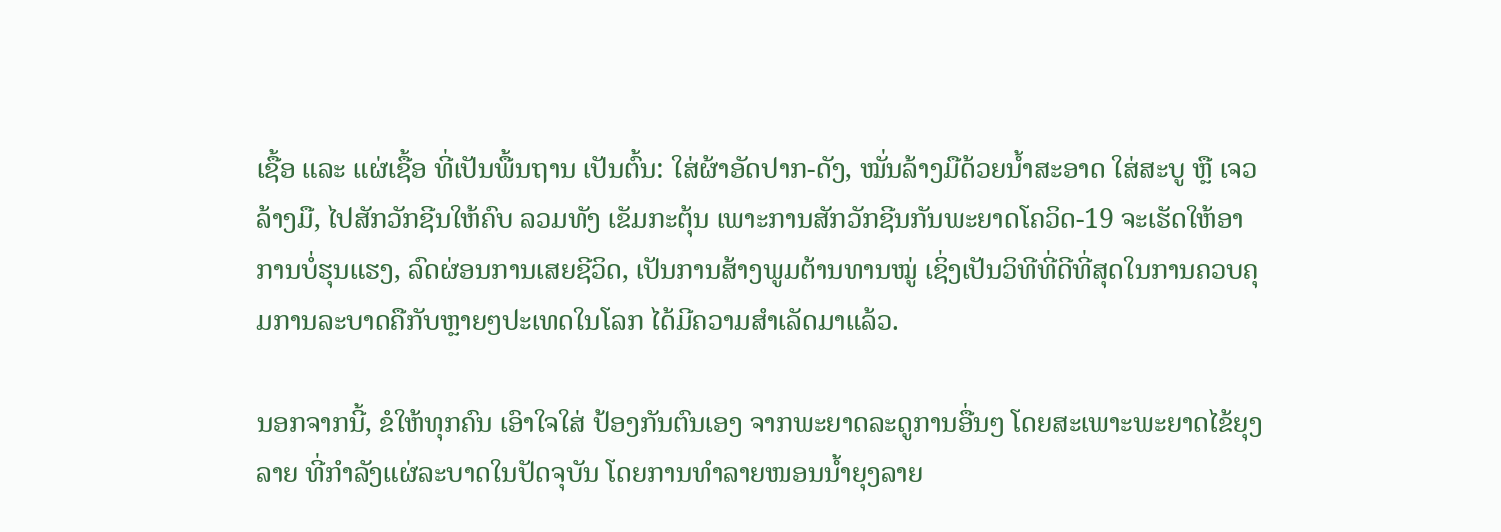ເຊື້ອ ແລະ ແຜ່ເຊື້ອ ທີ່ເປັນພື້ນຖານ ເປັນຕົ້ນ: ໃສ່ຜ້າອັດປາກ-ດັງ, ໝັ່ນລ້າງມືດ້ວຍນໍ້າສະອາດ ໃສ່ສະບູ ຫຼື ເຈວລ້າງມື, ໄປສັກວັກຊີນໃຫ້ຄົບ ລວມທັງ ເຂັມກະຕຸ້ນ ເພາະການສັກວັກຊີນກັນພະຍາດໂຄວິດ-19 ຈະເຮັດໃຫ້ອາການບໍ່ຮຸນແຮງ, ລົດຜ່ອນການເສຍຊີວິດ, ເປັນການສ້າງພູມຕ້ານທານໝູ່ ເຊິ່ງເປັນວິທີທີ່ດີທີ່ສຸດໃນການຄວບຄຸມການລະບາດຄືກັບຫຼາຍໆປະເທດໃນໂລກ ໄດ້ມີຄວາມສຳເລັດມາແລ້ວ.

ນອກຈາກນີ້, ຂໍໃຫ້ທຸກຄົນ ເອົາໃຈໃສ່ ປ້ອງກັນຕົນເອງ ຈາກພະຍາດລະດູການອື່ນໆ ໂດຍສະເພາະພະຍາດໄຂ້ຍຸງລາຍ ທີ່ກຳລັງແຜ່ລະບາດໃນປັດຈຸບັນ ໂດຍການທຳລາຍໜອນນ້ຳຍຸງລາຍ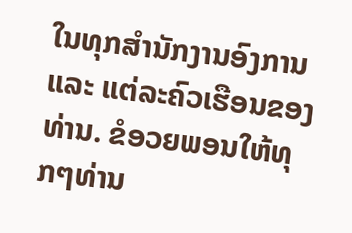ໃນທຸກສຳນັກງານອົງການ ແລະ ແຕ່ລະຄົວເຮືອນຂອງທ່ານ. ຂໍອວຍພອນໃຫ້ທຸກໆທ່ານ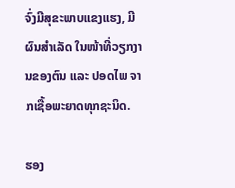ຈົ່ງມີສຸຂະພາບແຂງແຮງ, ມີຜົນສໍາເລັດ ໃນໜ້າທີ່ວຽກງານຂອງຕົນ ແລະ ປອດໄພ ຈາກເຊື້ອພະຍາດທຸກຊະນິດ.

ຮອງ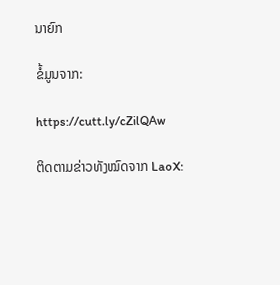ນາຍົກ

ຂໍ້ມູນຈາກ:

https://cutt.ly/cZilQAw

ຕິດຕາມຂ່າວທັງໝົດຈາກ LaoX: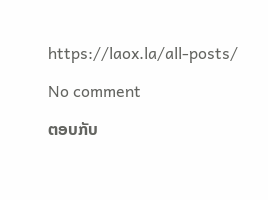https://laox.la/all-posts/

No comment

ຕອບກັບ